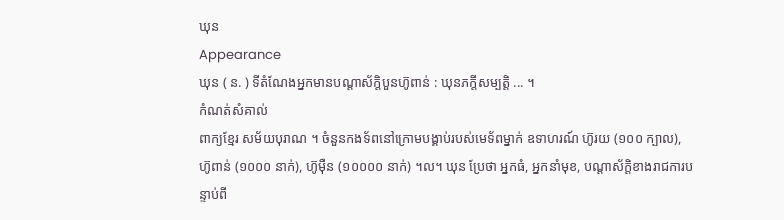ឃុន
Appearance
ឃុន ( ន. ) ទីតំណែងអ្នកមានបណ្ដាស័ក្តិបួនហ៊ូពាន់ : ឃុនភក្ដីសម្បត្តិ ... ។
កំណត់សំគាល់
ពាក្យខ្មែរ សម័យបុរាណ ។ ចំនួនកងទ័ពនៅក្រោមបង្គាប់របស់មេទ័ពម្នាក់ ឧទាហរណ៍ ហ៊ូរយ (១០០ ក្បាល), ហ៊ូពាន់ (១០០០ នាក់), ហ៊ូម៉ឺន (១០០០០ នាក់) ។ល។ ឃុន ប្រែថា អ្នកធំ, អ្នកនាំមុខ, បណ្តាស័ក្តិខាងរាជការបន្ទាប់ពី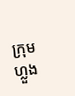ក្រុមហ្លួង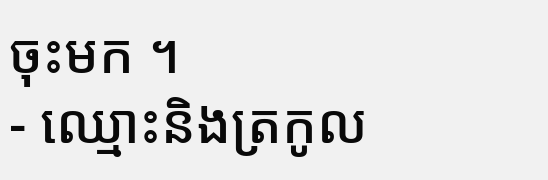ចុះមក ។
- ឈ្មោះនិងត្រកូល